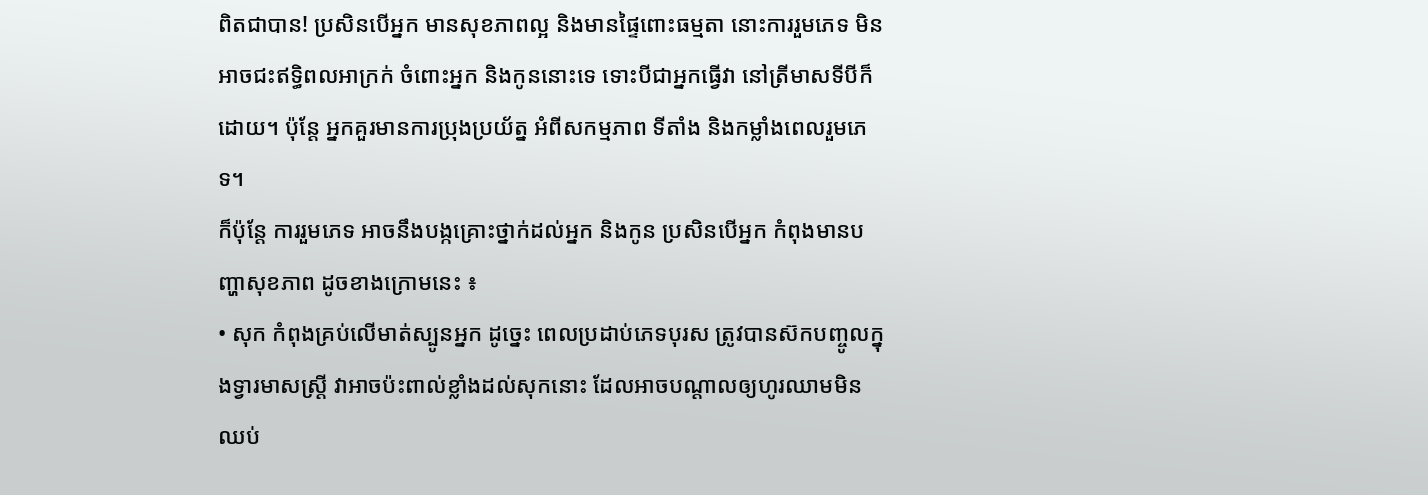ពិតជាបាន! ប្រសិនបើអ្នក មានសុខភាពល្អ និងមានផ្ទៃពោះធម្មតា នោះការរួមភេទ មិនអាចជះឥទ្ធិពលអាក្រក់ ចំពោះអ្នក និងកូននោះទេ ទោះបីជាអ្នកធ្វើវា នៅត្រីមាសទីបីក៏ដោយ។ ប៉ុន្តែ អ្នកគួរមានការប្រុងប្រយ័ត្ន អំពីសកម្មភាព ទីតាំង និងកម្លាំងពេលរួមភេទ។
ក៏ប៉ុន្តែ ការរួមភេទ អាចនឹងបង្កគ្រោះថ្នាក់ដល់អ្នក និងកូន ប្រសិនបើអ្នក កំពុងមានបញ្ហាសុខភាព ដូចខាងក្រោមនេះ ៖
• សុក កំពុងគ្រប់លើមាត់ស្បូនអ្នក ដូច្នេះ ពេលប្រដាប់ភេទបុរស ត្រូវបានស៊កបញ្ចូលក្នុងទ្វារមាសស្ត្រី វាអាចប៉ះពាល់ខ្លាំងដល់សុកនោះ ដែលអាចបណ្តាលឲ្យហូរឈាមមិនឈប់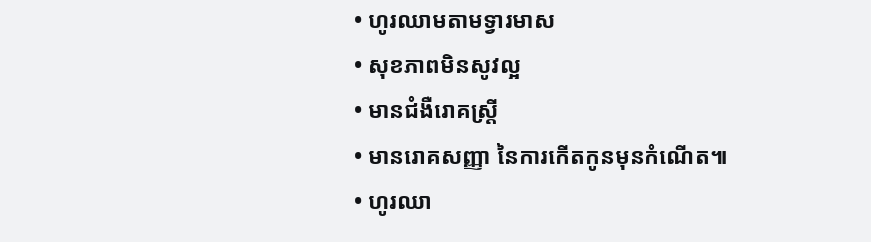• ហូរឈាមតាមទ្វារមាស
• សុខភាពមិនសូវល្អ
• មានជំងឺរោគស្ត្រី
• មានរោគសញ្ញា នៃការកើតកូនមុនកំណើត៕
• ហូរឈា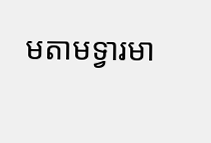មតាមទ្វារមា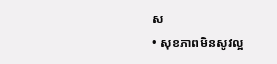ស
• សុខភាពមិនសូវល្អ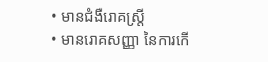• មានជំងឺរោគស្ត្រី
• មានរោគសញ្ញា នៃការកើ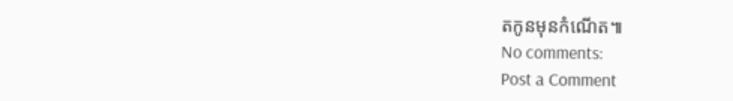តកូនមុនកំណើត៕
No comments:
Post a Comment